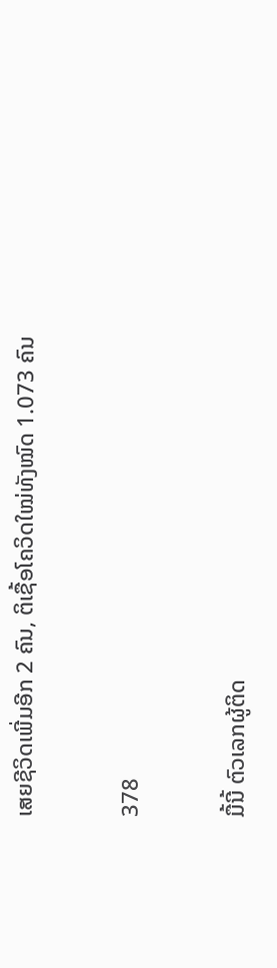ເສຍຊີວິດເພີ່ມອີກ 2 ຄົນ, ຕິເຊື້ອໂຄວິດໃໝ່ທັງໝົດ 1.073 ຄົນ

378

ມື້ນີ້ ຕົວເລກຜູ້ຕິດ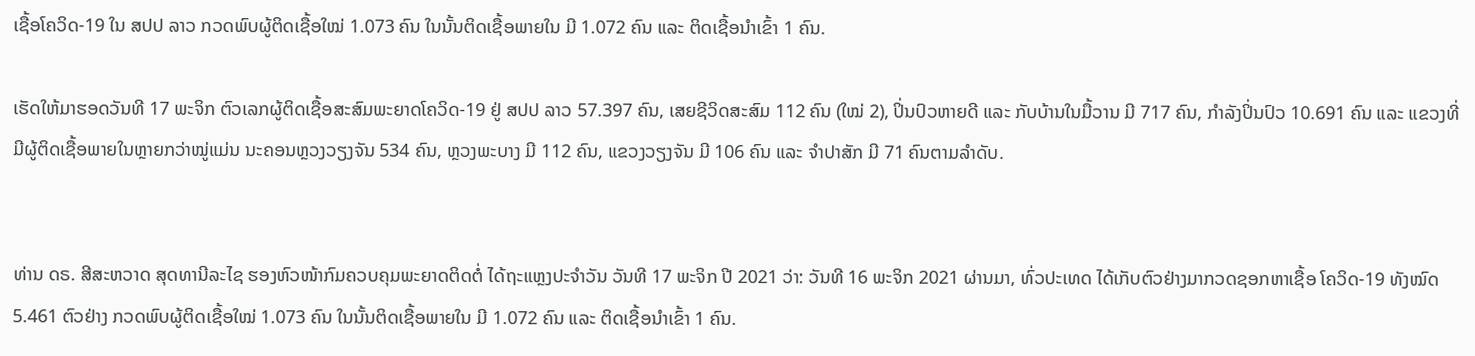ເຊື້ອໂຄວິດ-19 ໃນ ສປປ ລາວ ກວດພົບຜູ້ຕິດເຊື້ອໃໝ່ 1.073 ຄົນ ໃນນັ້ນຕິດເຊື້ອພາຍໃນ ມີ 1.072 ຄົນ ແລະ ຕິດເຊື້ອນໍາເຂົ້າ 1 ຄົນ.

ເຮັດໃຫ້ມາຮອດວັນທີ 17 ພະຈິກ ຕົວເລກຜູ້ຕິດເຊື້ອສະສົມພະຍາດໂຄວິດ-19 ຢູ່ ສປປ ລາວ 57.397 ຄົນ, ເສຍຊີວິດສະສົມ 112 ຄົນ (ໃໝ່ 2), ປິ່ນປົວຫາຍດີ ແລະ ກັບບ້ານໃນມື້ວານ ມີ 717 ຄົນ, ກໍາລັງປິ່ນປົວ 10.691 ຄົນ ແລະ ແຂວງທີ່ມີຜູ້ຕິດເຊື້ອພາຍໃນຫຼາຍກວ່າໝູ່ແມ່ນ ນະຄອນຫຼວງວຽງຈັນ 534 ຄົນ, ຫຼວງພະບາງ ມີ 112 ຄົນ, ແຂວງວຽງຈັນ ມີ 106 ຄົນ ແລະ ຈຳປາສັກ ມີ 71 ຄົນຕາມລຳດັບ.


ທ່ານ ດຣ. ສີສະຫວາດ ສຸດທານີລະໄຊ ຮອງຫົວໜ້າກົມຄວບຄຸມພະຍາດຕິດຕໍ່ ໄດ້ຖະແຫຼງປະຈໍາວັນ ວັນທີ 17 ພະຈິກ ປີ 2021 ວ່າ: ວັນທີ 16 ພະຈິກ 2021 ຜ່ານມາ, ທົ່ວປະເທດ ໄດ້ເກັບຕົວຢ່າງມາກວດຊອກຫາເຊື້ອ ໂຄວິດ-19 ທັງໝົດ 5.461 ຕົວຢ່າງ ກວດພົບຜູ້ຕິດເຊື້ອໃໝ່ 1.073 ຄົນ ໃນນັ້ນຕິດເຊື້ອພາຍໃນ ມີ 1.072 ຄົນ ແລະ ຕິດເຊື້ອນໍາເຂົ້າ 1 ຄົນ.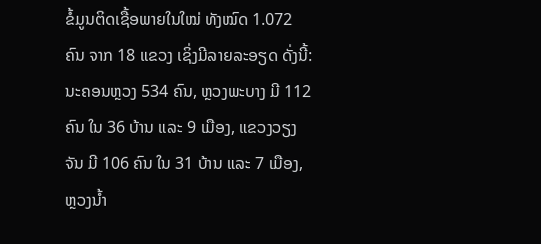ຂໍ້ມູນຕິດເຊື້ອພາຍໃນໃໝ່ ທັງໝົດ 1.072 ຄົນ ຈາກ 18 ແຂວງ ເຊິ່ງມີລາຍລະອຽດ ດັ່ງນີ້: ນະຄອນຫຼວງ 534 ຄົນ, ຫຼວງພະບາງ ມີ 112 ຄົນ ໃນ 36 ບ້ານ ແລະ 9 ເມືອງ, ແຂວງວຽງຈັນ ມີ 106 ຄົນ ໃນ 31 ບ້ານ ແລະ 7 ເມືອງ, ຫຼວງນ້ຳ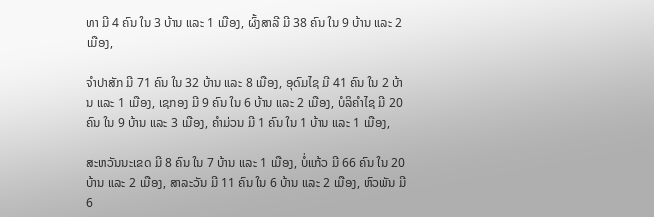ທາ ມີ 4 ຄົນ ໃນ 3 ບ້ານ ແລະ 1 ເມືອງ, ຜົ້ງສາລີ ມີ 38 ຄົນ ໃນ 9 ບ້ານ ແລະ 2 ເມືອງ,

ຈຳປາສັກ ມີ 71 ຄົນ ໃນ 32 ບ້ານ ແລະ 8 ເມືອງ, ອຸດົມໄຊ ມີ 41 ຄົນ ໃນ 2 ບ້ານ ແລະ 1 ເມືອງ, ເຊກອງ ມີ 9 ຄົນ ໃນ 6 ບ້ານ ແລະ 2 ເມືອງ, ບໍລິຄຳໄຊ ມີ 20 ຄົນ ໃນ 9 ບ້ານ ແລະ 3 ເມືອງ, ຄຳມ່ວນ ມີ 1 ຄົນ ໃນ 1 ບ້ານ ແລະ 1 ເມືອງ,

ສະຫວັນນະເຂດ ມີ 8 ຄົນ ໃນ 7 ບ້ານ ແລະ 1 ເມືອງ, ບໍ່ແກ້ວ ມີ 66 ຄົນ ໃນ 20 ບ້ານ ແລະ 2 ເມືອງ, ສາລະວັນ ມີ 11 ຄົນ ໃນ 6 ບ້ານ ແລະ 2 ເມືອງ, ຫົວພັນ ມີ 6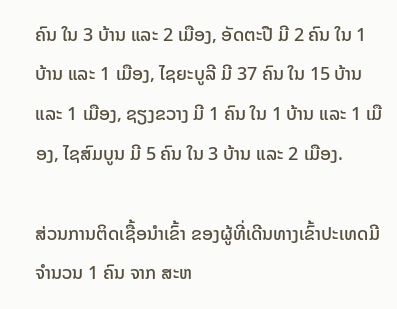ຄົນ ໃນ 3 ບ້ານ ແລະ 2 ເມືອງ, ອັດຕະປື ມີ 2 ຄົນ ໃນ 1 ບ້ານ ແລະ 1 ເມືອງ, ໄຊຍະບູລີ ມີ 37 ຄົນ ໃນ 15 ບ້ານ ແລະ 1 ເມືອງ, ຊຽງຂວາງ ມີ 1 ຄົນ ໃນ 1 ບ້ານ ແລະ 1 ເມືອງ, ໄຊສົມບູນ ມີ 5 ຄົນ ໃນ 3 ບ້ານ ແລະ 2 ເມືອງ.

ສ່ວນການຕິດເຊື້ອນໍາເຂົ້າ ຂອງຜູ້ທີ່ເດີນທາງເຂົ້າປະເທດມີຈໍານວນ 1 ຄົນ ຈາກ ສະຫ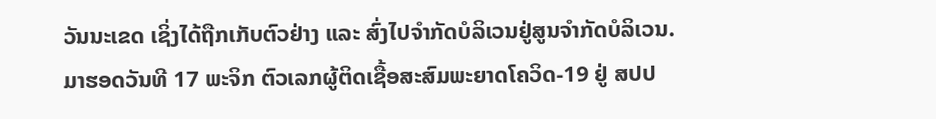ວັນນະເຂດ ເຊິ່ງໄດ້ຖືກເກັບຕົວຢ່າງ ແລະ ສົ່ງໄປຈໍາກັດບໍລິເວນຢູ່ສູນຈໍາກັດບໍລິເວນ.
ມາຮອດວັນທີ 17 ພະຈິກ ຕົວເລກຜູ້ຕິດເຊື້ອສະສົມພະຍາດໂຄວິດ-19 ຢູ່ ສປປ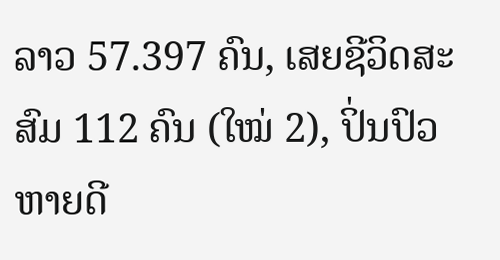ລາວ 57.397 ຄົນ, ເສຍຊີວິດສະສົມ 112 ຄົນ (ໃໝ່ 2), ປິ່ນປົວຫາຍດີ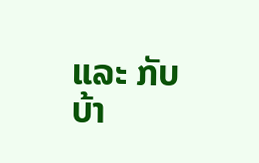ແລະ ກັບບ້າ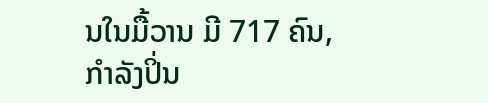ນໃນມື້ວານ ມີ 717 ຄົນ, ກໍາລັງປິ່ນ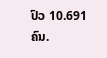ປົວ 10.691 ຄົນ.